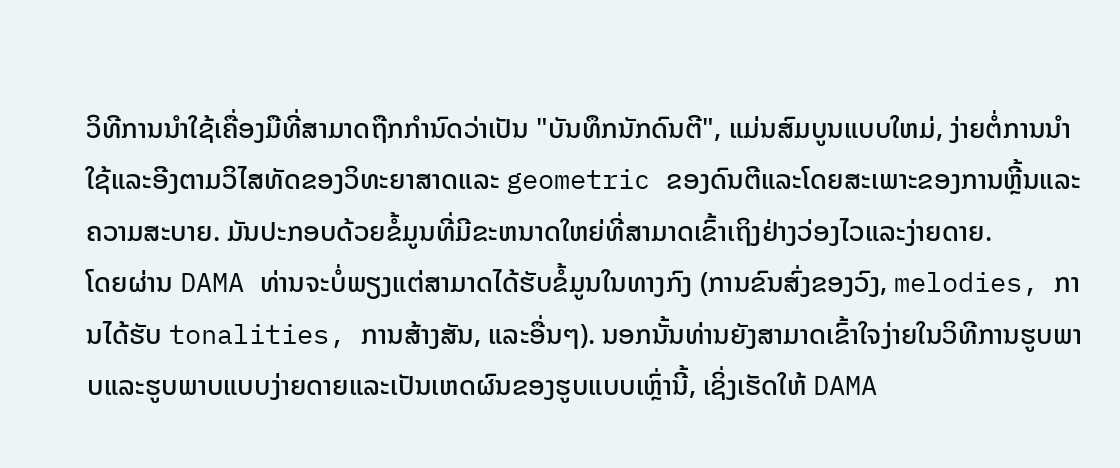ວິທີການນໍາໃຊ້ເຄື່ອງມືທີ່ສາມາດຖືກກໍານົດວ່າເປັນ "ບັນທຶກນັກດົນຕີ", ແມ່ນສົມບູນແບບໃຫມ່, ງ່າຍຕໍ່ການນໍາໃຊ້ແລະອີງຕາມວິໄສທັດຂອງວິທະຍາສາດແລະ geometric ຂອງດົນຕີແລະໂດຍສະເພາະຂອງການຫຼີ້ນແລະຄວາມສະບາຍ. ມັນປະກອບດ້ວຍຂໍ້ມູນທີ່ມີຂະຫນາດໃຫຍ່ທີ່ສາມາດເຂົ້າເຖິງຢ່າງວ່ອງໄວແລະງ່າຍດາຍ.
ໂດຍຜ່ານ DAMA ທ່ານຈະບໍ່ພຽງແຕ່ສາມາດໄດ້ຮັບຂໍ້ມູນໃນທາງກົງ (ການຂົນສົ່ງຂອງວົງ, melodies, ການໄດ້ຮັບ tonalities, ການສ້າງສັນ, ແລະອື່ນໆ). ນອກນັ້ນທ່ານຍັງສາມາດເຂົ້າໃຈງ່າຍໃນວິທີການຮູບພາບແລະຮູບພາບແບບງ່າຍດາຍແລະເປັນເຫດຜົນຂອງຮູບແບບເຫຼົ່ານີ້, ເຊິ່ງເຮັດໃຫ້ DAMA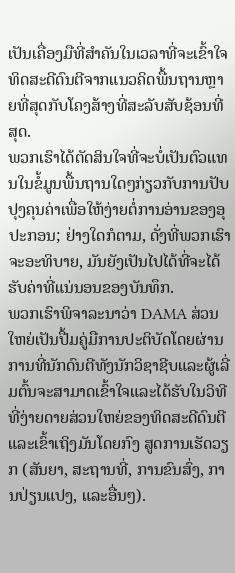ເປັນເຄື່ອງມືທີ່ສໍາຄັນໃນເວລາທີ່ຈະເຂົ້າໃຈທິດສະດີດົນຕີຈາກແນວຄິດພື້ນຖານຫຼາຍທີ່ສຸດກັບໂຄງສ້າງທີ່ສະລັບສັບຊ້ອນທີ່ສຸດ.
ພວກເຮົາໄດ້ຕັດສິນໃຈທີ່ຈະບໍ່ເປັນຕົວແທນໃນຂໍ້ມູນພື້ນຖານໃດໆກ່ຽວກັບການປັບປຸງຄຸນຄ່າເພື່ອໃຫ້ງ່າຍຕໍ່ການອ່ານຂອງອຸປະກອນ; ຢ່າງໃດກໍຕາມ, ດັ່ງທີ່ພວກເຮົາຈະອະທິບາຍ, ມັນຍັງເປັນໄປໄດ້ທີ່ຈະໄດ້ຮັບຄ່າທີ່ແນ່ນອນຂອງບັນທຶກ.
ພວກເຮົາພິຈາລະນາວ່າ DAMA ສ່ວນໃຫຍ່ເປັນປື້ມຄູ່ມືການປະຕິບັດໂດຍຜ່ານການທີ່ນັກດົນຕີທັງນັກວິຊາຊີບແລະຜູ້ເລີ່ມຕົ້ນຈະສາມາດເຂົ້າໃຈແລະໄດ້ຮັບໃນວິທີທີ່ງ່າຍດາຍສ່ວນໃຫຍ່ຂອງທິດສະດີດົນຕີແລະເຂົ້າເຖິງມັນໂດຍກົງ ສູດການເຮັດວຽກ (ສັນຍາ, ສະຖານທີ່, ການຂົນສົ່ງ, ການປ່ຽນແປງ, ແລະອື່ນໆ).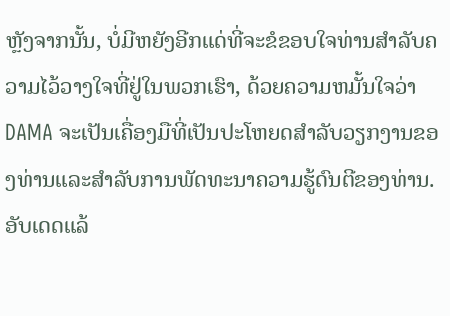ຫຼັງຈາກນັ້ນ, ບໍ່ມີຫຍັງອີກແດ່ທີ່ຈະຂໍຂອບໃຈທ່ານສໍາລັບຄວາມໄວ້ວາງໃຈທີ່ຢູ່ໃນພວກເຮົາ, ດ້ວຍຄວາມຫມັ້ນໃຈວ່າ DAMA ຈະເປັນເຄື່ອງມືທີ່ເປັນປະໂຫຍດສໍາລັບວຽກງານຂອງທ່ານແລະສໍາລັບການພັດທະນາຄວາມຮູ້ດົນຕີຂອງທ່ານ.
ອັບເດດແລ້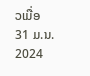ວເມື່ອ
31 ມ.ນ. 2024